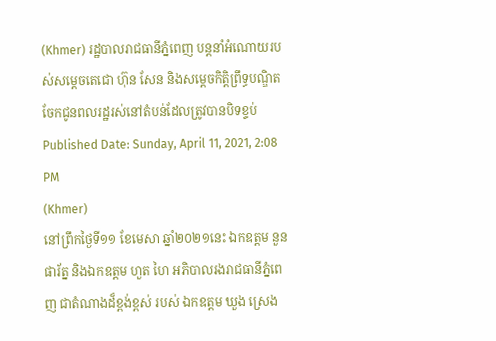(Khmer) រដ្ឋបាលរាជធានីភ្នំពេញ បន្តនាំអំណោយរបស់សម្ដេចតេជោ ហ៊ុន សែន និងសម្ដេចកិត្តិព្រឹទ្ធបណ្ឌិត ចែកជូនពលរដ្ឋរស់នៅតំបន់ដែលត្រូវបានបិទខ្ទប់
Published Date: Sunday, April 11, 2021, 2:08 PM
(Khmer)
នៅព្រឹកថ្ងៃទី១១ ខែមេសា ឆ្នាំ២០២១នេះ ឯកឧត្តម នួន ផារ័ត្ន និងឯកឧត្តម ហួត ហៃ អភិបាលរងរាជធានីភ្នំពេញ ជាតំណាងដ៏ខ្ពង់ខ្ពស់ របស់ ឯកឧត្តម ឃួង ស្រេង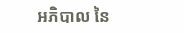អភិបាល នៃ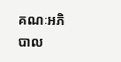គណៈអភិបាល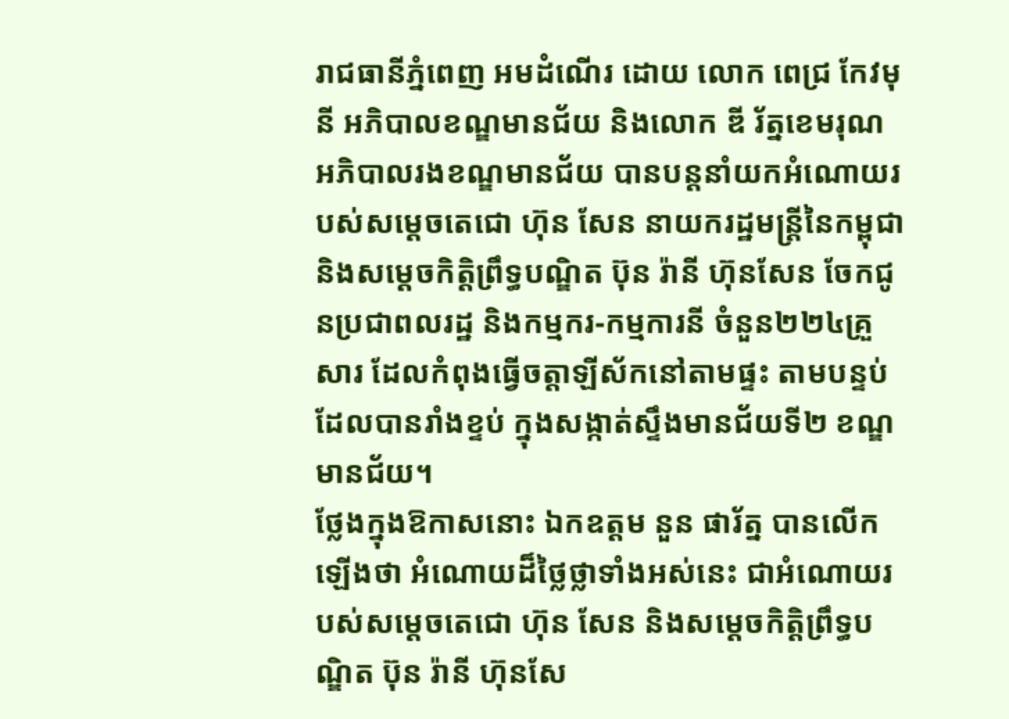រាជធានីភ្នំពេញ អមដំណើរ ដោយ លោក ពេជ្រ កែវមុនី អភិបាលខណ្ឌមានជ័យ និងលោក ឌី រ័ត្នខេមរុណ អភិបាលរងខណ្ឌមានជ័យ បានបន្ដនាំយកអំណោយរបស់សម្ដេចតេជោ ហ៊ុន សែន នាយករដ្ឋមន្ដ្រីនៃកម្ពុជា និងសម្ដេចកិត្តិព្រឹទ្ធបណ្ឌិត ប៊ុន រ៉ានី ហ៊ុនសែន ចែកជូនប្រជាពលរដ្ឋ និងកម្មករ-កម្មការនី ចំនួន២២៤គ្រួសារ ដែលកំពុងធ្វើចត្តាឡីស័កនៅតាមផ្ទះ តាមបន្ទប់ ដែលបានរាំងខ្ទប់ ក្នុងសង្កាត់ស្ទឹងមានជ័យទី២ ខណ្ឌមានជ័យ។
ថ្លែងក្នុងឱកាសនោះ ឯកឧត្តម នួន ផារ័ត្ន បានលើកឡើងថា អំណោយដ៏ថ្លៃថ្លាទាំងអស់នេះ ជាអំណោយរបស់សម្តេចតេជោ ហ៊ុន សែន និងសម្តេចកិត្តិព្រឹទ្ធបណ្ឌិត ប៊ុន រ៉ានី ហ៊ុនសែ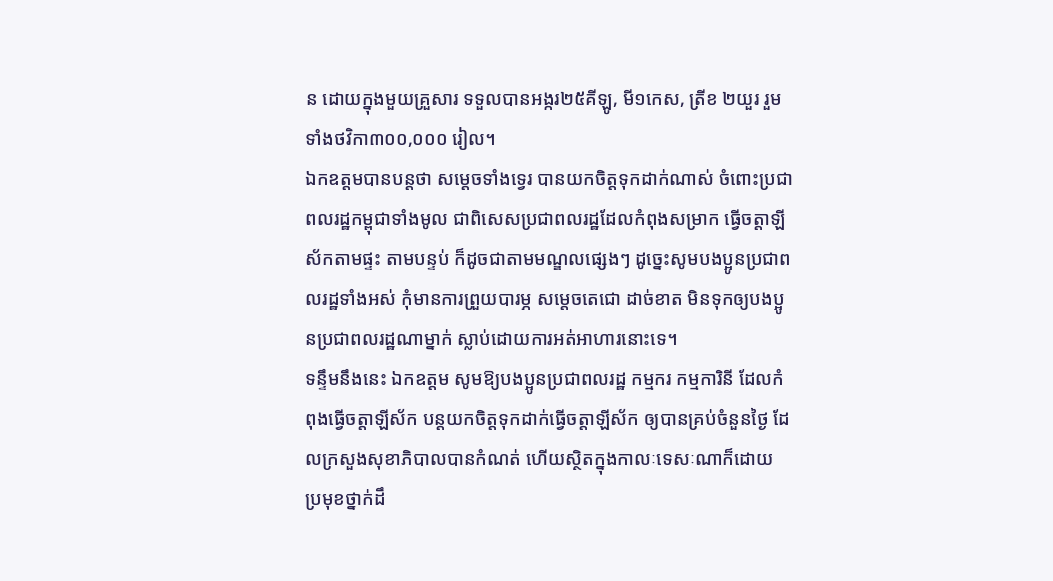ន ដោយក្នុងមួយគ្រួសារ ទទួលបានអង្ករ២៥គីឡូ, មី១កេស, ត្រីខ ២យួរ រួមទាំងថវិកា៣០០,០០០ រៀល។
ឯកឧត្តមបានបន្ដថា សម្ដេចទាំងទ្វេរ បានយកចិត្តទុកដាក់ណាស់ ចំពោះប្រជាពលរដ្ឋកម្ពុជាទាំងមូល ជាពិសេសប្រជាពលរដ្ឋដែលកំពុងសម្រាក ធ្វើចត្តាឡីស័កតាមផ្ទះ តាមបន្ទប់ ក៏ដូចជាតាមមណ្ឌលផ្សេងៗ ដូច្នេះសូមបងប្អូនប្រជាពលរដ្ឋទាំងអស់ កុំមានការព្រួយបារម្ភ សម្តេចតេជោ ដាច់ខាត មិនទុកឲ្យបងប្អូនប្រជាពលរដ្ឋណាម្នាក់ ស្លាប់ដោយការអត់អាហារនោះទេ។
ទន្ទឹមនឹងនេះ ឯកឧត្តម សូមឱ្យបងប្អូនប្រជាពលរដ្ឋ កម្មករ កម្មការិនី ដែលកំពុងធ្វើចត្តាឡីស័ក បន្តយកចិត្តទុកដាក់ធ្វើចត្តាឡីស័ក ឲ្យបានគ្រប់ចំនួនថ្ងៃ ដែលក្រសួងសុខាភិបាលបានកំណត់ ហើយស្ថិតក្នុងកាលៈទេសៈណាក៏ដោយ ប្រមុខថ្នាក់ដឹ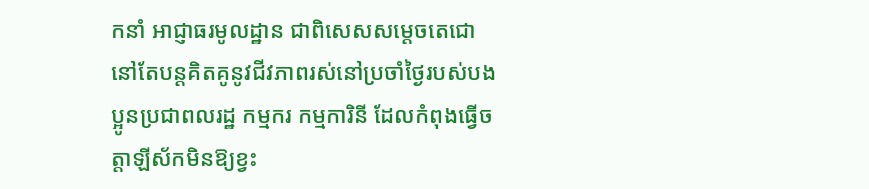កនាំ អាជ្ញាធរមូលដ្ឋាន ជាពិសេសសម្តេចតេជោ នៅតែបន្តគិតគូនូវជីវភាពរស់នៅប្រចាំថ្ងៃរបស់បងប្អូនប្រជាពលរដ្ឋ កម្មករ កម្មការិនី ដែលកំពុងធ្វើចត្តាឡីស័កមិនឱ្យខ្វះ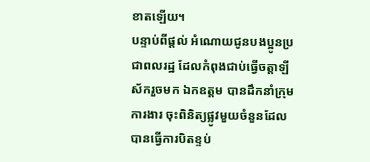ខាតឡើយ។
បន្ទាប់ពីផ្តល់ អំណោយជូនបងប្អូនប្រជាពលរដ្ឋ ដែលកំពុងជាប់ធ្វើចត្តាឡីស័ករួចមក ឯកឧត្តម បានដឹកនាំក្រុមការងារ ចុះពិនិត្យផ្លូវមួយចំនួនដែលបានធ្វើការបិតខ្ទប់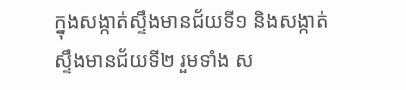ក្នុងសង្កាត់ស្ទឹងមានជ័យទី១ និងសង្កាត់ស្ទឹងមានជ័យទី២ រួមទាំង ស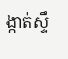ង្កាត់ស្ទឹ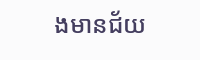ងមានជ័យ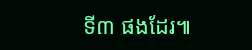ទី៣ ផងដែរ៕